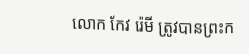លោក កែវ រ៉េមី ត្រូវបានព្រះក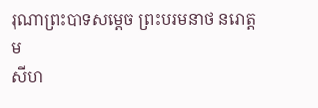រុណាព្រះបាទសម្ដេច ព្រះបរមនាថ នរោត្តម
សីហ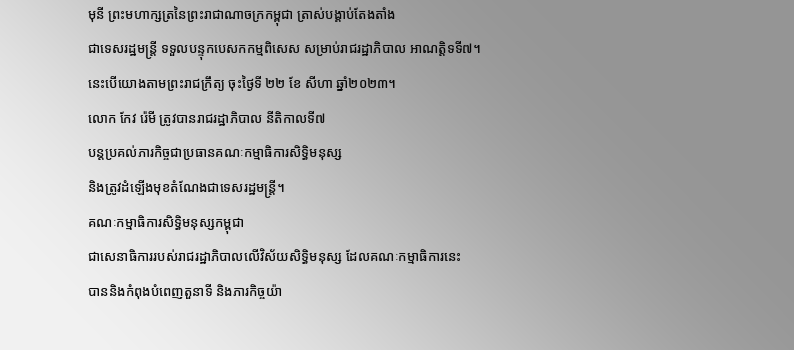មុនី ព្រះមហាក្សត្រនៃព្រះរាជាណាចក្រកម្ពុជា ត្រាស់បង្គាប់តែងតាំង
ជាទេសរដ្ឋមន្ត្រី ទទួលបន្ទុកបេសកកម្មពិសេស សម្រាប់រាជរដ្ឋាភិបាល អាណត្តិទទី៧។
នេះបើយោងតាមព្រះរាជក្រឹត្យ ចុះថ្ងៃទី ២២ ខែ សីហា ឆ្នាំ២០២៣។
លោក កែវ រ៉េមី ត្រូវបានរាជរដ្ឋាភិបាល នីតិកាលទី៧
បន្តប្រគល់ភារកិច្ចជាប្រធានគណៈកម្មាធិការសិទ្ធិមនុស្ស
និងត្រូវដំឡើងមុខតំណែងជាទេសរដ្ឋមន្ត្រី។
គណៈកម្មាធិការសិទ្ធិមនុស្សកម្ពុជា
ជាសេនាធិការរបស់រាជរដ្ឋាភិបាលលើវិស័យសិទ្ធិមនុស្ស ដែលគណៈកម្មាធិការនេះ
បាននិងកំពុងបំពេញតួនាទី និងភារកិច្ចយ៉ា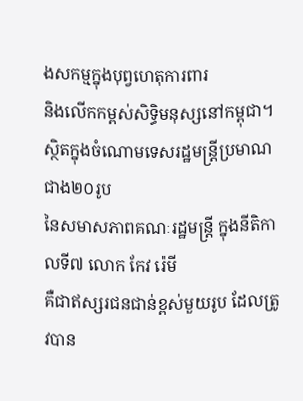ងសកម្មក្នុងបុព្វហេតុការពារ
និងលើកកម្ពស់សិទ្ធិមនុស្សនៅកម្ពុជា។
ស្ថិតក្នុងចំណោមទេសរដ្ឋមន្ត្រីប្រមាណជាង២០រូប
នៃសមាសភាពគណៈរដ្ឋមន្ត្រី ក្នុងនីតិកាលទី៧ លោក កែវ រ៉េមី
គឺជាឥស្សរជនជាន់ខ្ពស់មួយរូប ដែលត្រូវបាន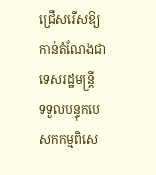ជ្រើសរើសឱ្យកាន់តំណែងជាទេសរដ្ឋមន្ត្រី
ទទួលបន្ទុកបេសកកម្មពិសេ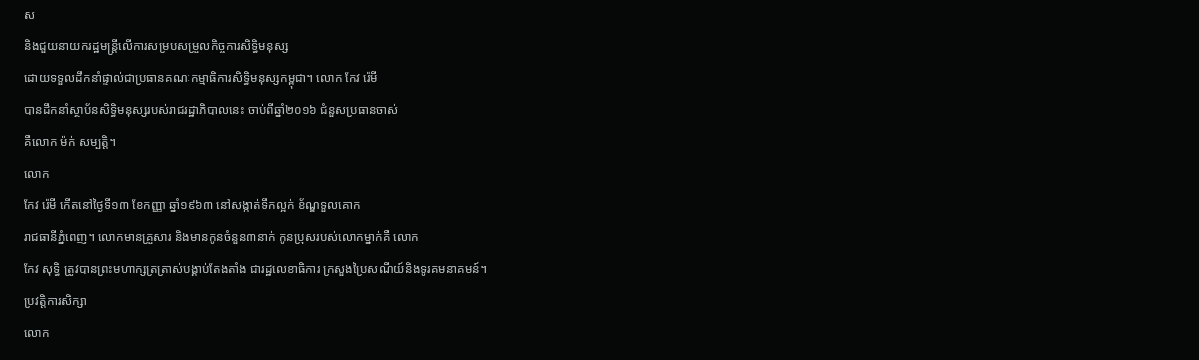ស
និងជួយនាយករដ្ឋមន្ត្រីលើការសម្របសម្រួលកិច្ចការសិទ្ធិមនុស្ស
ដោយទទួលដឹកនាំផ្ទាល់ជាប្រធានគណៈកម្មាធិការសិទ្ធិមនុស្សកម្ពុជា។ លោក កែវ រ៉េមី
បានដឹកនាំស្ថាប័នសិទ្ធិមនុស្សរបស់រាជរដ្ឋាភិបាលនេះ ចាប់ពីឆ្នាំ២០១៦ ជំនួសប្រធានចាស់
គឺលោក ម៉ក់ សម្បត្តិ។
លោក
កែវ រ៉េមី កើតនៅថ្ងៃទី១៣ ខែកញ្ញា ឆ្នាំ១៩៦៣ នៅសង្កាត់ទឹកល្អក់ ខ័ណ្ឌទួលគោក
រាជធានីភ្នំពេញ។ លោកមានគ្រួសារ និងមានកូនចំនួន៣នាក់ កូនប្រុសរបស់លោកម្នាក់គឺ លោក
កែវ សុទ្ធិ ត្រូវបានព្រះមហាក្សត្រត្រាស់បង្គាប់តែងតាំង ជារដ្ឋលេខាធិការ ក្រសួងប្រៃសណីយ៍និងទូរគមនាគមន៍។
ប្រវត្តិការសិក្សា
លោក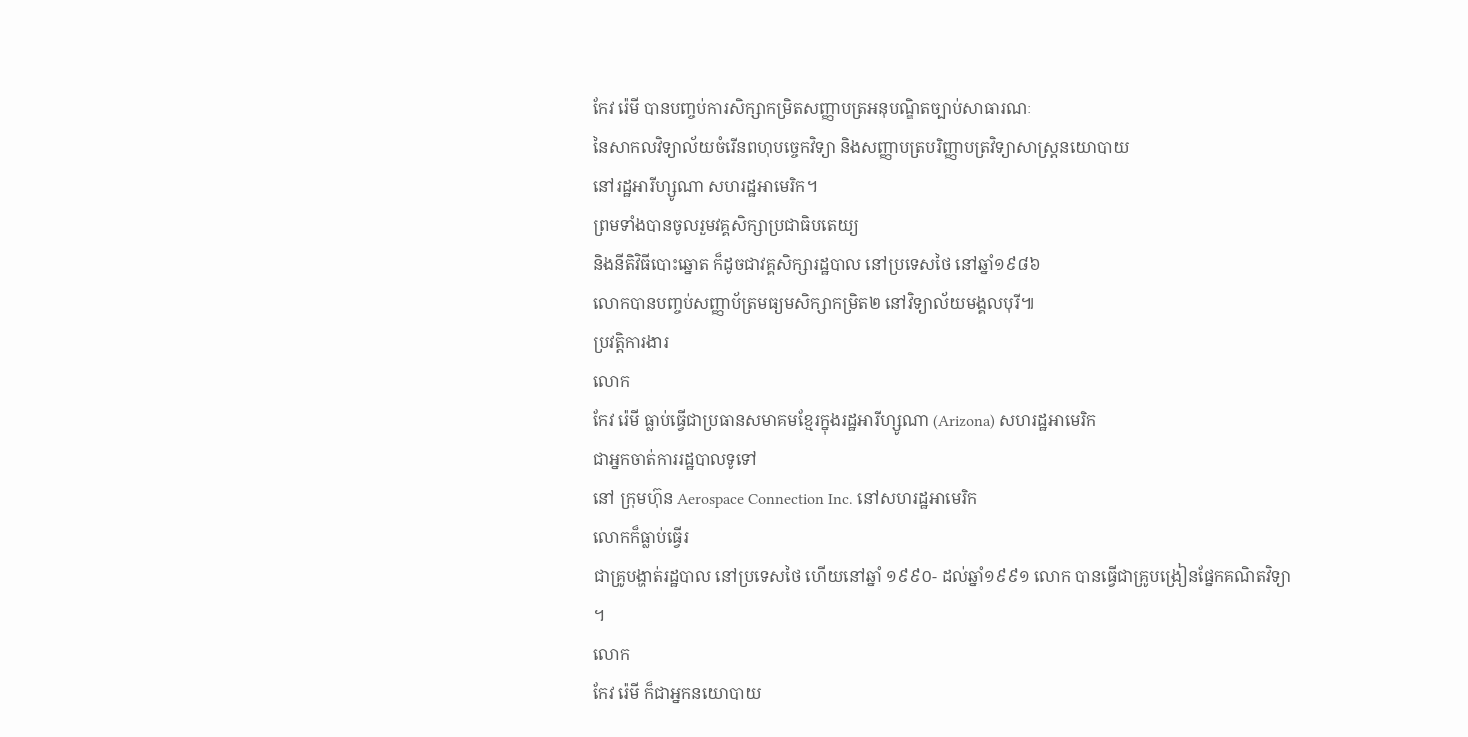កែវ រ៉េមី បានបញ្ចប់ការសិក្សាកម្រិតសញ្ញាបត្រអនុបណ្ឌិតច្បាប់សាធារណៈ
នៃសាកលវិទ្យាល័យចំរើនពហុបច្ចេកវិទ្យា និងសញ្ញាបត្របរិញ្ញាបត្រវិទ្យាសាស្ត្រនយោបាយ
នៅរដ្ឋអារីហ្សូណា សហរដ្ឋអាមេរិក។
ព្រមទាំងបានចូលរួមវគ្គសិក្សាប្រជាធិបតេយ្យ
និងនីតិវិធីបោះឆ្នោត ក៏ដូចជាវគ្គសិក្សារដ្ឋបាល នៅប្រទេសថៃ នៅឆ្នាំ១៩៨៦
លោកបានបញ្ចប់សញ្ញាប័ត្រមធ្យមសិក្សាកម្រិត២ នៅវិទ្យាល័យមង្គលបុរី៕
ប្រវត្តិការងារ
លោក
កែវ រ៉េមី ធ្លាប់ធ្វើជាប្រធានសមាគមខ្មែរក្នុងរដ្ឋអារីហ្សូណា (Arizona) សហរដ្ឋអាមេរិក
ជាអ្នកចាត់ការរដ្ឋបាលទូទៅ
នៅ ក្រុមហ៊ុន Aerospace Connection Inc. នៅសហរដ្ឋអាមេរិក
លោកក៏ធ្លាប់ធ្វើរ
ជាគ្រូបង្ហាត់រដ្ឋបាល នៅប្រទេសថៃ ហើយនៅឆ្នាំ ១៩៩០- ដល់ឆ្នាំ១៩៩១ លោក បានធ្វើជាគ្រូបង្រៀនផ្នែកគណិតវិទ្យា
។
លោក
កែវ រ៉េមី ក៏ជាអ្នកនយោបាយ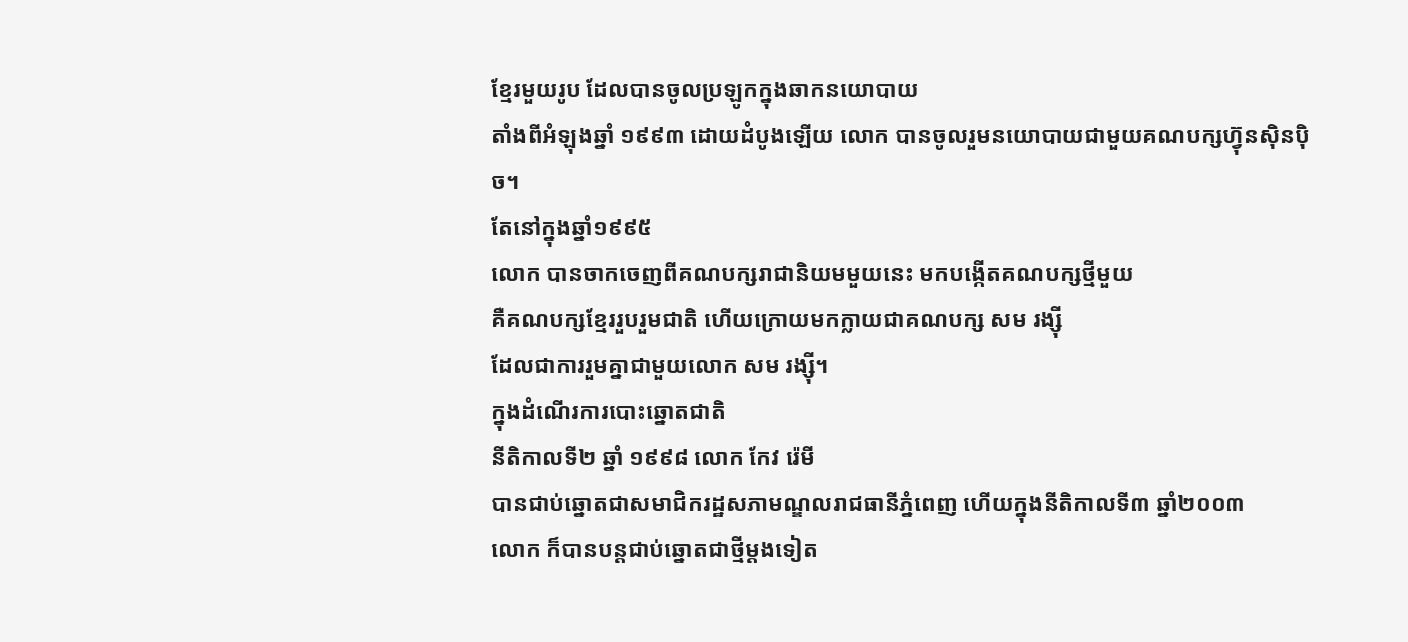ខ្មែរមួយរូប ដែលបានចូលប្រឡូកក្នុងឆាកនយោបាយ
តាំងពីអំឡុងឆ្នាំ ១៩៩៣ ដោយដំបូងឡើយ លោក បានចូលរួមនយោបាយជាមួយគណបក្សហ្វ៊ុនស៊ិនប៉ិច។
តែនៅក្នុងឆ្នាំ១៩៩៥
លោក បានចាកចេញពីគណបក្សរាជានិយមមួយនេះ មកបង្កើតគណបក្សថ្មីមួយ
គឺគណបក្សខ្មែររួបរួមជាតិ ហើយក្រោយមកក្លាយជាគណបក្ស សម រង្ស៊ី
ដែលជាការរួមគ្នាជាមួយលោក សម រង្ស៊ី។
ក្នុងដំណើរការបោះឆ្នោតជាតិ
នីតិកាលទី២ ឆ្នាំ ១៩៩៨ លោក កែវ រ៉េមី
បានជាប់ឆ្នោតជាសមាជិករដ្ឋសភាមណ្ឌលរាជធានីភ្នំពេញ ហើយក្នុងនីតិកាលទី៣ ឆ្នាំ២០០៣
លោក ក៏បានបន្តជាប់ឆ្នោតជាថ្មីម្តងទៀត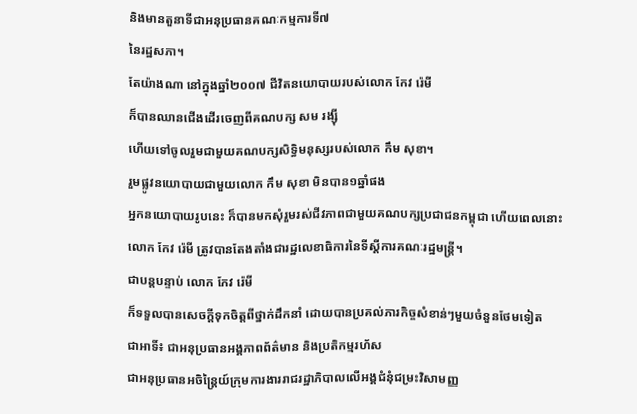និងមានតួនាទីជាអនុប្រធានគណៈកម្មការទី៧
នៃរដ្ឋសភា។
តែយ៉ាងណា នៅក្នុងឆ្នាំ២០០៧ ជីវិតនយោបាយរបស់លោក កែវ រ៉េមី
ក៏បានឈានជើងដើរចេញពីគណបក្ស សម រង្ស៊ី
ហើយទៅចូលរួមជាមួយគណបក្សសិទ្ធិមនុស្សរបស់លោក កឹម សុខា។
រួមផ្លូវនយោបាយជាមួយលោក កឹម សុខា មិនបាន១ឆ្នាំផង
អ្នកនយោបាយរូបនេះ ក៏បានមកសុំរួមរស់ជីវភាពជាមួយគណបក្សប្រជាជនកម្ពុជា ហើយពេលនោះ
លោក កែវ រ៉េមី ត្រូវបានតែងតាំងជារដ្ឋលេខាធិការនៃទីស្ដីការគណៈរដ្ឋមន្ត្រី។
ជាបន្តបន្ទាប់ លោក កែវ រ៉េមី
ក៏ទទួលបានសេចក្ដីទុកចិត្តពីថ្នាក់ដឹកនាំ ដោយបានប្រគល់ភារកិច្ចសំខាន់ៗមួយចំនួនថែមទៀត
ជាអាទិ៍៖ ជាអនុប្រធានអង្គភាពព័ត៌មាន និងប្រតិកម្មរហ័ស
ជាអនុប្រធានអចិន្ត្រៃយ៍ក្រុមការងាររាជរដ្ឋាភិបាលលើអង្គជំនុំជម្រះវិសាមញ្ញ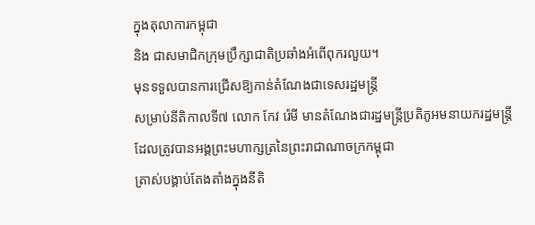ក្នុងតុលាការកម្ពុជា
និង ជាសមាជិកក្រុមប្រឹក្សាជាតិប្រឆាំងអំពើពុករលួយ។
មុនទទួលបានការជ្រើសឱ្យកាន់តំណែងជាទេសរដ្ឋមន្ត្រី
សម្រាប់នីតិកាលទី៧ លោក កែវ រ៉េមី មានតំណែងជារដ្ឋមន្ត្រីប្រតិភូអមនាយករដ្ឋមន្ត្រី
ដែលត្រូវបានអង្គព្រះមហាក្សត្រនៃព្រះរាជាណាចក្រកម្ពុជា
ត្រាស់បង្គាប់តែងតាំងក្នុងនីតិ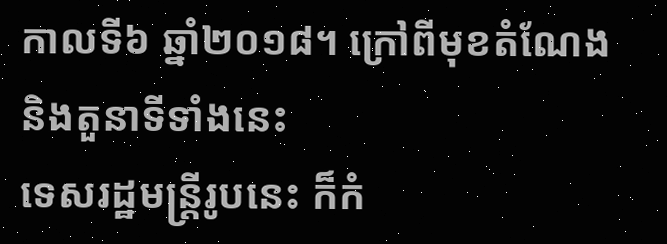កាលទី៦ ឆ្នាំ២០១៨។ ក្រៅពីមុខតំណែង និងតួនាទីទាំងនេះ
ទេសរដ្ឋមន្ត្រីរូបនេះ ក៏កំ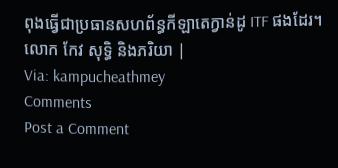ពុងធ្វើជាប្រធានសហព័ន្ធកីឡាតេក្វាន់ដូ ITF ផងដែរ។
លោក កែវ សុទ្ធិ និងភរិយា |
Via: kampucheathmey
Comments
Post a Comment